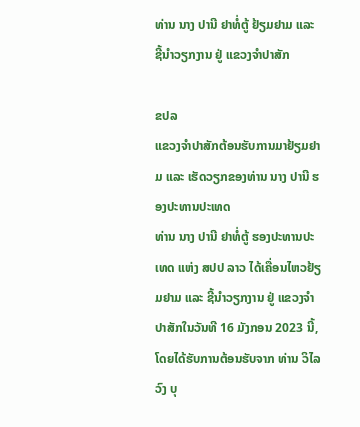ທ່ານ ນາງ ປານີ ຢາທໍ່ຕູ້ ຢ້ຽມຢາມ ແລະ ຊີ້ນຳວຽກງານ ຢູ່ ແຂວງຈຳປາສັກ

ຂປລ
ແຂວງຈຳປາສັກຕ້ອນຮັບການມາຢ້ຽມຢາມ ແລະ ເຮັດວຽກຂອງທ່ານ ນາງ ປານີ ຮອງປະທານປະເທດ
ທ່ານ ນາງ ປານີ ຢາທໍ່ຕູ້ ຮອງປະທານປະເທດ ແຫ່ງ ສປປ ລາວ ໄດ້ເຄື່ອນໄຫວຢ້ຽມຢາມ ແລະ ຊີ້ນຳວຽກງານ ຢູ່ ແຂວງຈຳປາສັກໃນວັນທີ 16 ມັງກອນ 2023 ນີ້, ໂດຍໄດ້ຮັບການຕ້ອນຮັບຈາກ ທ່ານ ວິໄລວົງ ບຸ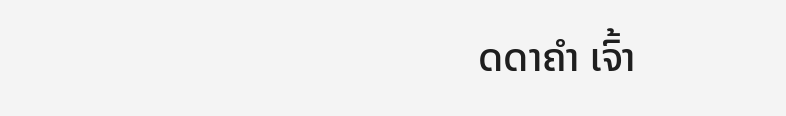ດດາຄຳ ເຈົ້າ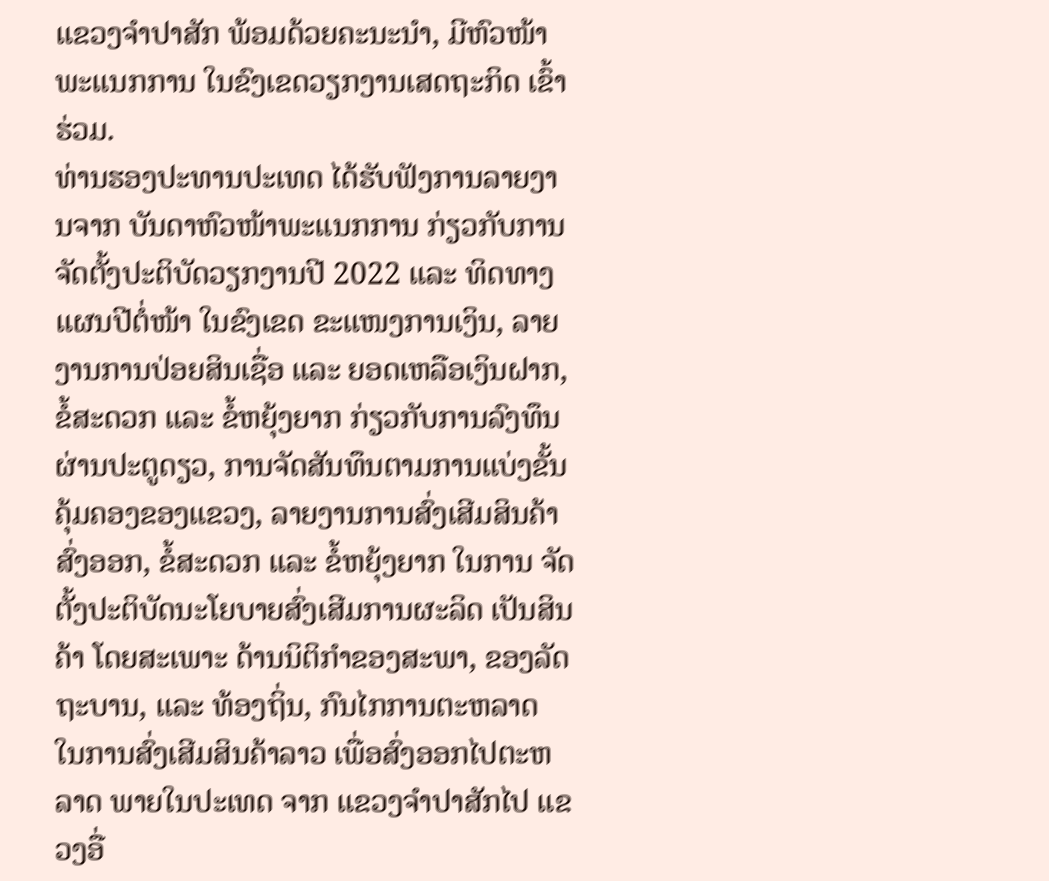ແຂວງຈຳປາສັກ ພ້ອມດ້ວຍຄະນະນຳ, ມີຫົວໜ້າພະແນກການ ໃນຂົງເຂດວຽກງານເສດຖະກິດ ເຂົ້າຮ່ວມ.
ທ່ານຮອງປະທານປະເທດ ໄດ້ຮັບຟັງການລາຍງານຈາກ ບັນດາຫົວໜ້າພະແນກການ ກ່ຽວກັບການຈັດຕັ້ງປະຕິບັດວຽກງານປີ 2022 ແລະ ທິດທາງແຜນປີຕໍ່ໜ້າ ໃນຂົງເຂດ ຂະແໜງການເງິນ, ລາຍງານການປ່ອຍສິນເຊື່ອ ແລະ ຍອດເຫລືອເງິນຝາກ, ຂໍ້ສະດວກ ແລະ ຂໍ້ຫຍຸ້ງຍາກ ກ່ຽວກັບການລົງທຶນຜ່ານປະຕູດຽວ, ການຈັດສັນທຶນຕາມການແບ່ງຂັ້ນຄຸ້ມຄອງຂອງແຂວງ, ລາຍງານການສົ່ງເສີມສິນຄ້າສົ່ງອອກ, ຂໍ້ສະດວກ ແລະ ຂໍ້ຫຍຸ້ງຍາກ ໃນການ ຈັດຕັ້ງປະຕິບັດນະໂຍບາຍສົ່ງເສີມການຜະລິດ ເປັນສິນຄ້າ ໂດຍສະເພາະ ດ້ານນິຕິກຳຂອງສະພາ, ຂອງລັດຖະບານ, ແລະ ທ້ອງຖິ່ນ, ກົນໄກການຕະຫລາດ ໃນການສົ່ງເສີມສິນຄ້າລາວ ເພື່ອສົ່ງອອກໄປຕະຫລາດ ພາຍໃນປະເທດ ຈາກ ແຂວງຈຳປາສັກໄປ ແຂວງອື່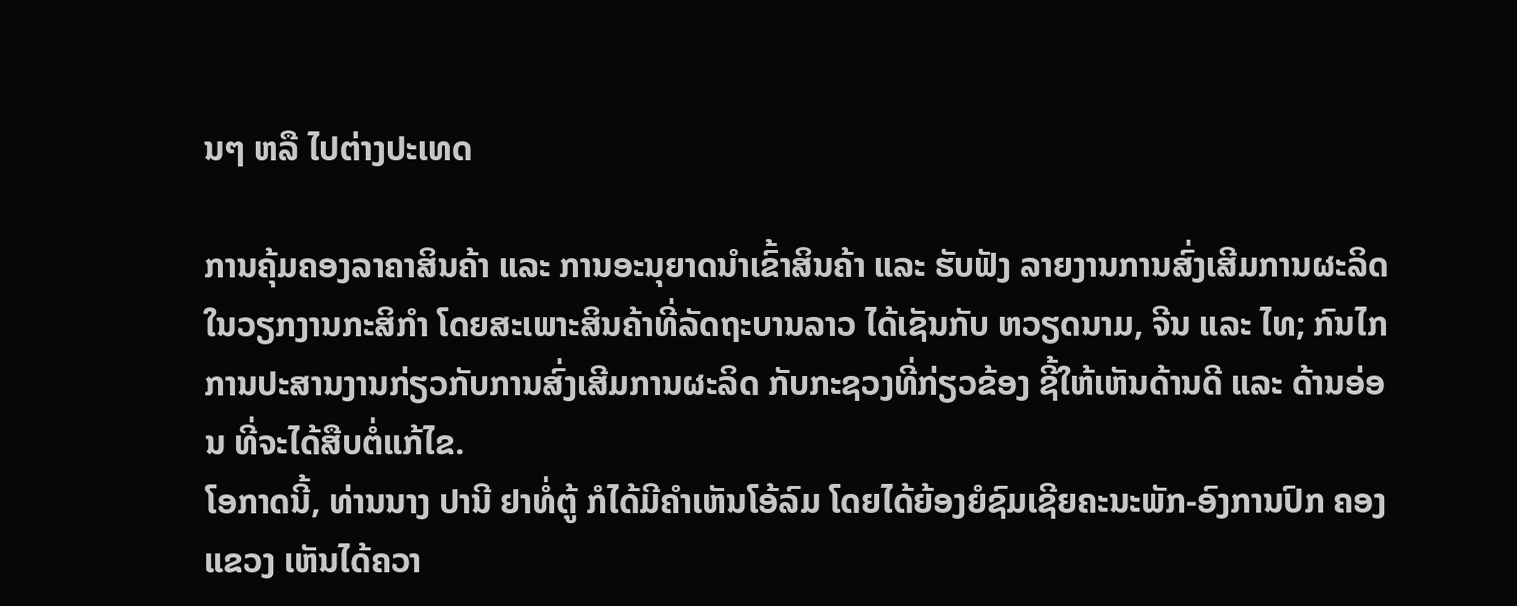ນໆ ຫລື ໄປຕ່າງປະເທດ

ການຄຸ້ມຄອງລາຄາສິນຄ້າ ແລະ ການອະນຸຍາດນຳເຂົ້າສິນຄ້າ ແລະ ຮັບຟັງ ລາຍງານການສົ່ງເສີມການຜະລິດ ໃນວຽກງານກະສິກຳ ໂດຍສະເພາະສິນຄ້າທີ່ລັດຖະບານລາວ ໄດ້ເຊັນກັບ ຫວຽດນາມ, ຈີນ ແລະ ໄທ; ກົນໄກການປະສານງານກ່ຽວກັບການສົ່ງເສີມການຜະລິດ ກັບກະຊວງທີ່ກ່ຽວຂ້ອງ ຊີ້ໃຫ້ເຫັນດ້ານດີ ແລະ ດ້ານອ່ອນ ທີ່ຈະໄດ້ສືບຕໍ່ແກ້ໄຂ.
ໂອກາດນີ້, ທ່ານນາງ ປານີ ຢາທໍ່ຕູ້ ກໍໄດ້ມີຄຳເຫັນໂອ້ລົມ ໂດຍໄດ້ຍ້ອງຍໍຊົມເຊີຍຄະນະພັກ-ອົງການປົກ ຄອງແຂວງ ເຫັນໄດ້ຄວາ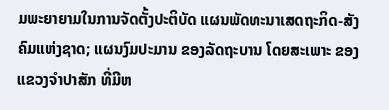ມພະຍາຍາມໃນການຈັດຕັ້ງປະຕິບັດ ແຜນພັດທະນາເສດຖະກິດ-ສັງຄົມແຫ່ງຊາດ; ແຜນງົມປະມານ ຂອງລັດຖະບານ ໂດຍສະເພາະ ຂອງແຂວງຈຳປາສັກ ທີ່ມີຫ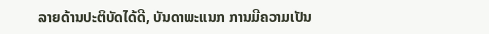ລາຍດ້ານປະຕິບັດໄດ້ດີ, ບັນດາພະແນກ ການມີຄວາມເປັນ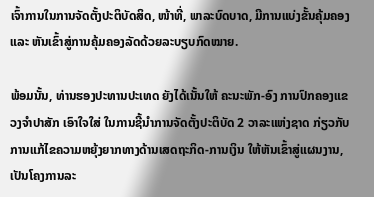ເຈົ້າການໃນການຈັດຕັ້ງປະຕິບັດສິດ, ໜ້າທີ່, ພາລະບົດບາດ, ມີການແບ່ງຂັ້ນຄຸ້ມຄອງ ແລະ ຫັນເຂົ້າສູ່ການຄຸ້ມຄອງລັດດ້ວຍລະບຽບກົດໝາຍ.

ພ້ອມນັ້ນ, ທ່ານຮອງປະທານປະເທດ ຍັງໄດ້ເນັ້ນໃຫ້ ຄະນະພັກ-ອົງ ການປົກຄອງແຂວງຈຳປາສັກ ເອົາໃຈໃສ່ ໃນການຊີ້ນຳການຈັດຕັ້ງປະຕິບັດ 2 ວາລະແຫ່ງຊາດ ກ່ຽວກັບການແກ້ໄຂຄວາມຫຍຸ້ງຍາກທາງດ້ານເສດຖະກິດ-ການເງິນ ໃຫ້ຫັນເຂົ້າສູ່ແຜນງານ, ເປັນໂຄງການລະ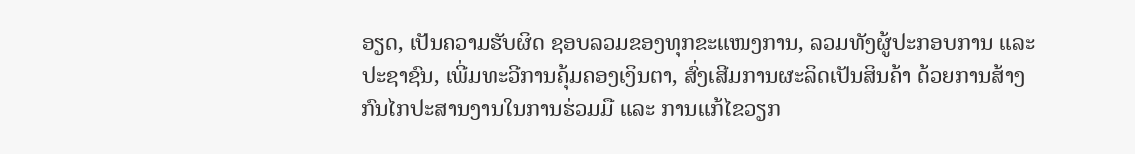ອຽດ, ເປັນຄວາມຮັບຜິດ ຊອບລວມຂອງທຸກຂະແໜງການ, ລວມທັງຜູ້ປະກອບການ ແລະ ປະຊາຊົນ, ເພີ່ມທະວີການຄຸ້ມຄອງເງິນຕາ, ສົ່ງເສີມການຜະລິດເປັນສິນຄ້າ ດ້ວຍການສ້າງກົນໄກປະສານງານໃນການຮ່ວມມື ແລະ ການແກ້ໄຂວຽກ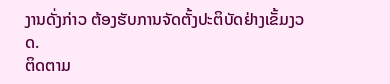ງານດັ່ງກ່າວ ຕ້ອງຮັບການຈັດຕັ້ງປະຕິບັດຢ່າງເຂັ້ມງວດ.
ຕິດຕາມ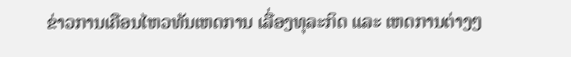ຂ່າວການເຄືອນໄຫວທັນເຫດການ ເລື່ອງທຸລະກິດ ແລະ ເຫດການຕ່າງໆ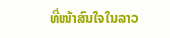ທີ່ໜ້າສົນໃຈໃນລາວ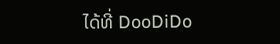ໄດ້ທີ່ DooDiDo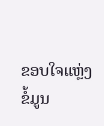ຂອບໃຈແຫຼ່ງຂໍ້ມູນ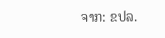ຈາກ: ຂປລ.